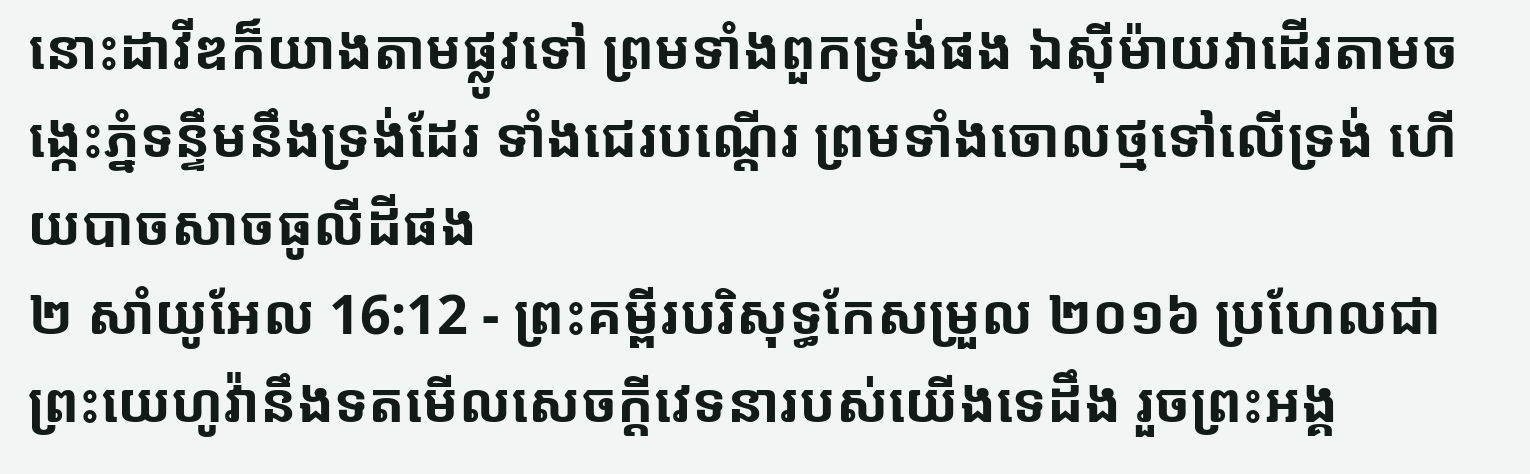នោះដាវីឌក៏យាងតាមផ្លូវទៅ ព្រមទាំងពួកទ្រង់ផង ឯស៊ីម៉ាយវាដើរតាមចង្កេះភ្នំទន្ទឹមនឹងទ្រង់ដែរ ទាំងជេរបណ្តើរ ព្រមទាំងចោលថ្មទៅលើទ្រង់ ហើយបាចសាចធូលីដីផង
២ សាំយូអែល 16:12 - ព្រះគម្ពីរបរិសុទ្ធកែសម្រួល ២០១៦ ប្រហែលជាព្រះយេហូវ៉ានឹងទតមើលសេចក្ដីវេទនារបស់យើងទេដឹង រួចព្រះអង្គ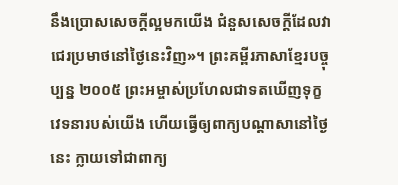នឹងប្រោសសេចក្ដីល្អមកយើង ជំនួសសេចក្ដីដែលវាជេរប្រមាថនៅថ្ងៃនេះវិញ»។ ព្រះគម្ពីរភាសាខ្មែរបច្ចុប្បន្ន ២០០៥ ព្រះអម្ចាស់ប្រហែលជាទតឃើញទុក្ខវេទនារបស់យើង ហើយធ្វើឲ្យពាក្យបណ្ដាសានៅថ្ងៃនេះ ក្លាយទៅជាពាក្យ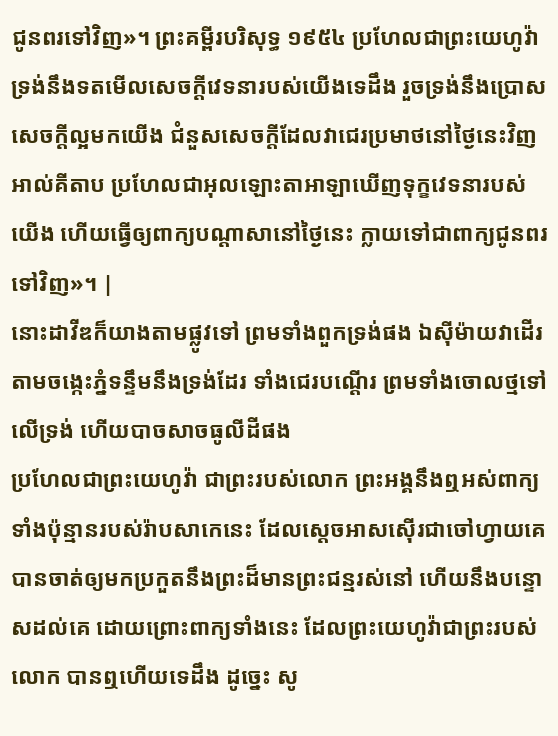ជូនពរទៅវិញ»។ ព្រះគម្ពីរបរិសុទ្ធ ១៩៥៤ ប្រហែលជាព្រះយេហូវ៉ា ទ្រង់នឹងទតមើលសេចក្ដីវេទនារបស់យើងទេដឹង រួចទ្រង់នឹងប្រោសសេចក្ដីល្អមកយើង ជំនួសសេចក្ដីដែលវាជេរប្រមាថនៅថ្ងៃនេះវិញ អាល់គីតាប ប្រហែលជាអុលឡោះតាអាឡាឃើញទុក្ខវេទនារបស់យើង ហើយធ្វើឲ្យពាក្យបណ្តាសានៅថ្ងៃនេះ ក្លាយទៅជាពាក្យជូនពរទៅវិញ»។ |
នោះដាវីឌក៏យាងតាមផ្លូវទៅ ព្រមទាំងពួកទ្រង់ផង ឯស៊ីម៉ាយវាដើរតាមចង្កេះភ្នំទន្ទឹមនឹងទ្រង់ដែរ ទាំងជេរបណ្តើរ ព្រមទាំងចោលថ្មទៅលើទ្រង់ ហើយបាចសាចធូលីដីផង
ប្រហែលជាព្រះយេហូវ៉ា ជាព្រះរបស់លោក ព្រះអង្គនឹងឮអស់ពាក្យទាំងប៉ុន្មានរបស់រ៉ាបសាកេនេះ ដែលស្តេចអាសស៊ើរជាចៅហ្វាយគេ បានចាត់ឲ្យមកប្រកួតនឹងព្រះដ៏មានព្រះជន្មរស់នៅ ហើយនឹងបន្ទោសដល់គេ ដោយព្រោះពាក្យទាំងនេះ ដែលព្រះយេហូវ៉ាជាព្រះរបស់លោក បានឮហើយទេដឹង ដូច្នេះ សូ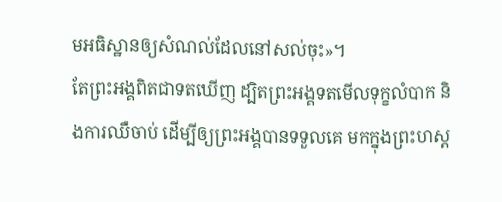មអធិស្ឋានឲ្យសំណល់ដែលនៅសល់ចុះ»។
តែព្រះអង្គពិតជាទតឃើញ ដ្បិតព្រះអង្គទតមើលទុក្ខលំបាក និងការឈឺចាប់ ដើម្បីឲ្យព្រះអង្គបានទទួលគេ មកក្នុងព្រះហស្ត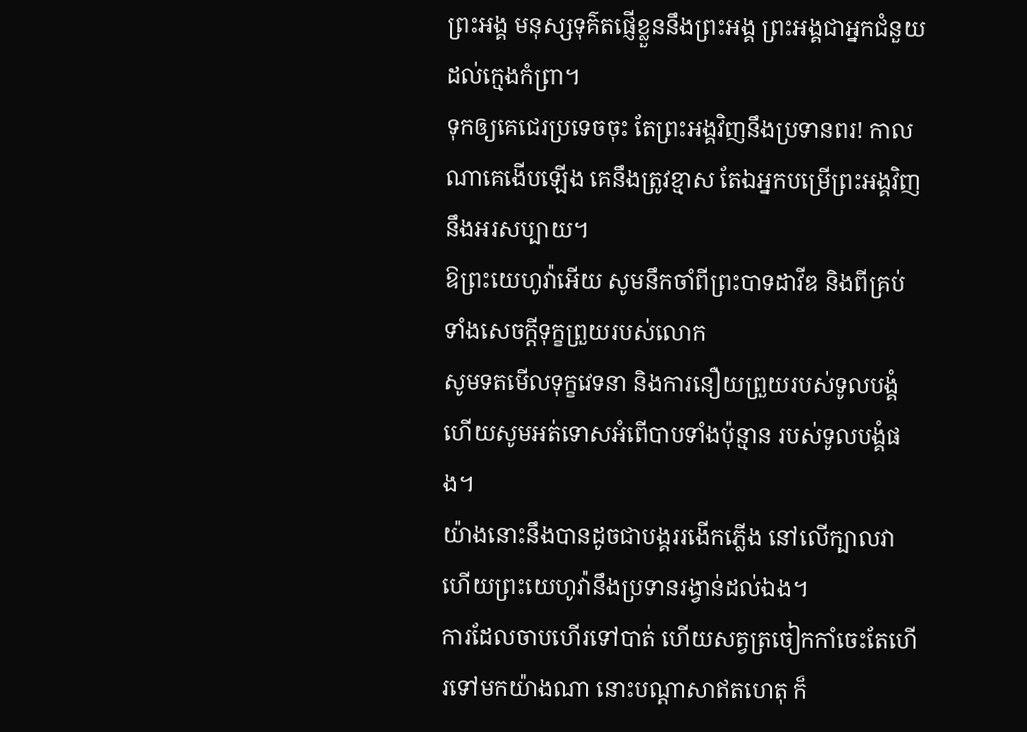ព្រះអង្គ មនុស្សទុគ៌តផ្ញើខ្លួននឹងព្រះអង្គ ព្រះអង្គជាអ្នកជំនួយដល់ក្មេងកំព្រា។
ទុកឲ្យគេជេរប្រទេចចុះ តែព្រះអង្គវិញនឹងប្រទានពរ! កាលណាគេងើបឡើង គេនឹងត្រូវខ្មាស តែឯអ្នកបម្រើព្រះអង្គវិញ នឹងអរសប្បាយ។
ឱព្រះយេហូវ៉ាអើយ សូមនឹកចាំពីព្រះបាទដាវីឌ និងពីគ្រប់ទាំងសេចក្ដីទុក្ខព្រួយរបស់លោក
សូមទតមើលទុក្ខវេទនា និងការនឿយព្រួយរបស់ទូលបង្គំ ហើយសូមអត់ទោសអំពើបាបទាំងប៉ុន្មាន របស់ទូលបង្គំផង។
យ៉ាងនោះនឹងបានដូចជាបង្គររងើកភ្លើង នៅលើក្បាលវា ហើយព្រះយេហូវ៉ានឹងប្រទានរង្វាន់ដល់ឯង។
ការដែលចាបហើរទៅបាត់ ហើយសត្វត្រចៀកកាំចេះតែហើរទៅមកយ៉ាងណា នោះបណ្ដាសាឥតហេតុ ក៏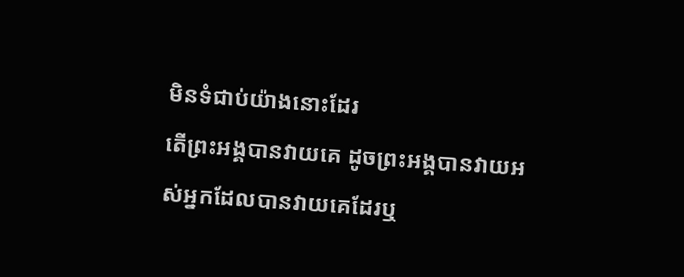មិនទំជាប់យ៉ាងនោះដែរ
តើព្រះអង្គបានវាយគេ ដូចព្រះអង្គបានវាយអស់អ្នកដែលបានវាយគេដែរឬ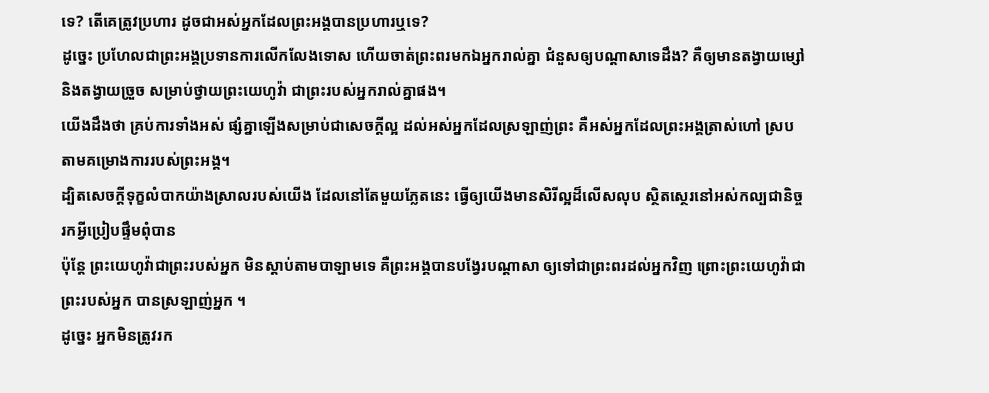ទេ? តើគេត្រូវប្រហារ ដូចជាអស់អ្នកដែលព្រះអង្គបានប្រហារឬទេ?
ដូច្នេះ ប្រហែលជាព្រះអង្គប្រទានការលើកលែងទោស ហើយចាត់ព្រះពរមកឯអ្នករាល់គ្នា ជំនួសឲ្យបណ្ដាសាទេដឹង? គឺឲ្យមានតង្វាយម្សៅ និងតង្វាយច្រួច សម្រាប់ថ្វាយព្រះយេហូវ៉ា ជាព្រះរបស់អ្នករាល់គ្នាផង។
យើងដឹងថា គ្រប់ការទាំងអស់ ផ្សំគ្នាឡើងសម្រាប់ជាសេចក្តីល្អ ដល់អស់អ្នកដែលស្រឡាញ់ព្រះ គឺអស់អ្នកដែលព្រះអង្គត្រាស់ហៅ ស្របតាមគម្រោងការរបស់ព្រះអង្គ។
ដ្បិតសេចក្តីទុក្ខលំបាកយ៉ាងស្រាលរបស់យើង ដែលនៅតែមួយភ្លែតនេះ ធ្វើឲ្យយើងមានសិរីល្អដ៏លើសលុប ស្ថិតស្ថេរនៅអស់កល្បជានិច្ច រកអ្វីប្រៀបផ្ទឹមពុំបាន
ប៉ុន្តែ ព្រះយេហូវ៉ាជាព្រះរបស់អ្នក មិនស្តាប់តាមបាឡាមទេ គឺព្រះអង្គបានបង្វែរបណ្ដាសា ឲ្យទៅជាព្រះពរដល់អ្នកវិញ ព្រោះព្រះយេហូវ៉ាជាព្រះរបស់អ្នក បានស្រឡាញ់អ្នក ។
ដូច្នេះ អ្នកមិនត្រូវរក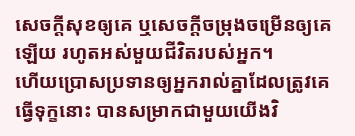សេចក្ដីសុខឲ្យគេ ឬសេចក្ដីចម្រុងចម្រើនឲ្យគេឡើយ រហូតអស់មួយជីវិតរបស់អ្នក។
ហើយប្រោសប្រទានឲ្យអ្នករាល់គ្នាដែលត្រូវគេធ្វើទុក្ខនោះ បានសម្រាកជាមួយយើងវិ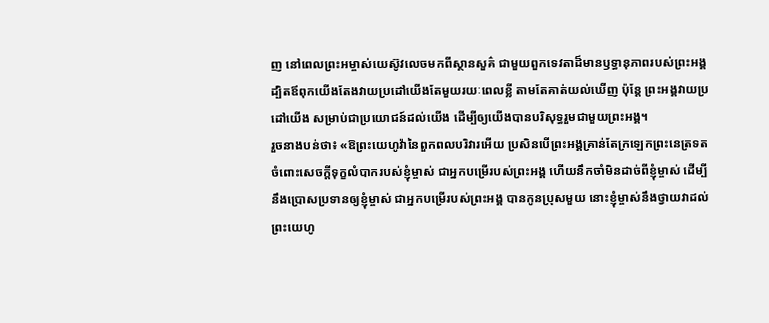ញ នៅពេលព្រះអម្ចាស់យេស៊ូវលេចមកពីស្ថានសួគ៌ ជាមួយពួកទេវតាដ៏មានឫទ្ធានុភាពរបស់ព្រះអង្គ
ដ្បិតឪពុកយើងតែងវាយប្រដៅយើងតែមួយរយៈពេលខ្លី តាមតែគាត់យល់ឃើញ ប៉ុន្តែ ព្រះអង្គវាយប្រដៅយើង សម្រាប់ជាប្រយោជន៍ដល់យើង ដើម្បីឲ្យយើងបានបរិសុទ្ធរួមជាមួយព្រះអង្គ។
រួចនាងបន់ថា៖ «ឱព្រះយេហូវ៉ានៃពួកពលបរិវារអើយ ប្រសិនបើព្រះអង្គគ្រាន់តែក្រឡេកព្រះនេត្រទតចំពោះសេចក្ដីទុក្ខលំបាករបស់ខ្ញុំម្ចាស់ ជាអ្នកបម្រើរបស់ព្រះអង្គ ហើយនឹកចាំមិនដាច់ពីខ្ញុំម្ចាស់ ដើម្បីនឹងប្រោសប្រទានឲ្យខ្ញុំម្ចាស់ ជាអ្នកបម្រើរបស់ព្រះអង្គ បានកូនប្រុសមួយ នោះខ្ញុំម្ចាស់នឹងថ្វាយវាដល់ព្រះយេហូ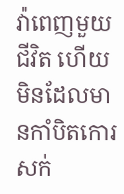វ៉ាពេញមួយជីវិត ហើយមិនដែលមានកាំបិតកោរសក់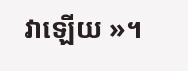វាឡើយ »។